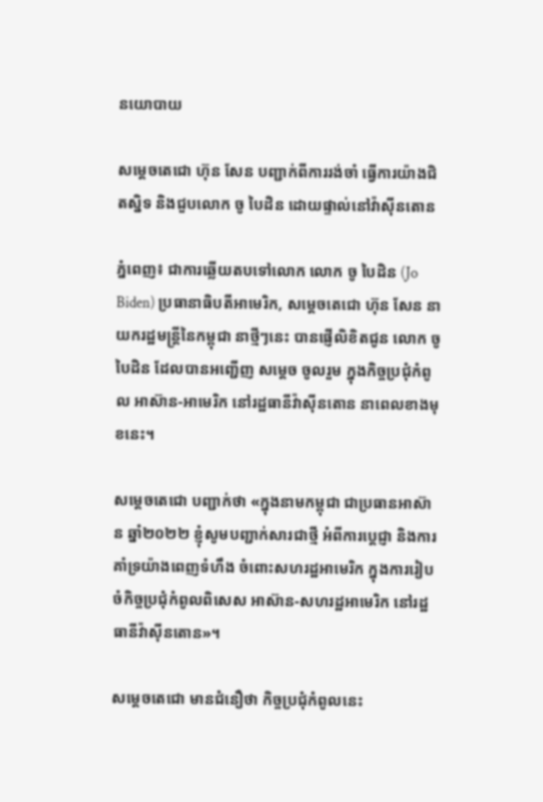នយោបាយ

សម្ដេចតេជោ ហ៊ុន សែន បញ្ជាក់ពីការរង់ចាំ ធ្វើការយ៉ាងជិតស្និទ និងជួបលោក ចូ បៃដិន ដោយផ្ទាល់នៅវ៉ាស៊ីនតោន

ភ្នំពេញ៖ ជាការឆ្លើយតបទៅលោក លោក ចូ បៃដិន (Jo Biden) ប្រធានាធិបតីអាមេរិក, សម្តេចតេជោ ហ៊ុន សែន នាយករដ្ឋមន្រ្តីនៃកម្ពុជា នាថ្មីៗនេះ បានផ្ញើលិខិតជូន លោក ចូ បៃដិន ដែលបានអញ្ជើញ សម្តេច ចូលរួម ក្នុងកិច្ចប្រជុំកំពូល អាស៊ាន-អាមេរិក នៅរដ្ឋធានីវ៉ាស៊ីនតោន នាពេលខាងមុខនេះ។

សម្ដេចតេជោ បញ្ជាក់ថា «ក្នុងនាមកម្ពុជា ជាប្រធានអាស៊ាន ឆ្នាំ២០២២ ខ្ញុំសូមបញ្ជាក់សារជាថ្មី អំពីការប្តេជ្ញា និងការគាំទ្រយ៉ាងពេញទំហឹង ចំពោះសហរដ្ឋអាមេរិក ក្នុងការរៀបចំកិច្ចប្រជុំកំពូលពិសេស អាស៊ាន-សហរដ្ឋអាមេរិក នៅរដ្ឋធានីវ៉ាស៊ីនតោន»។

សម្ដេចតេជោ មានជំនឿថា កិច្ចប្រជុំកំពូលនេះ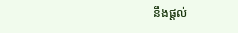នឹងផ្តល់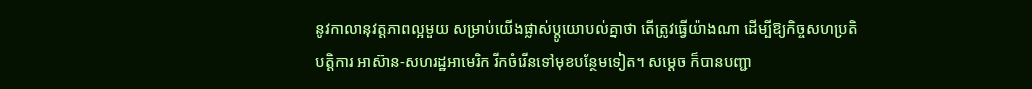នូវកាលានុវត្តភាពល្អមួយ សម្រាប់យើងផ្លាស់ប្តូយោបល់គ្នាថា តើត្រូវធ្វើយ៉ាងណា ដើម្បីឱ្យកិច្ចសហប្រតិបត្តិការ អាស៊ាន-សហរដ្ឋអាមេរិក រីកចំរើនទៅមុខបន្ថែមទៀត។ សម្តេច ក៏បានបញ្ជា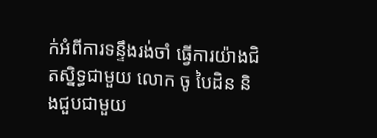ក់អំពីការទន្ទឹងរង់ចាំ ធ្វើការយ៉ាងជិតស្និទ្ធជាមួយ លោក ចូ បៃដិន និងជួបជាមួយ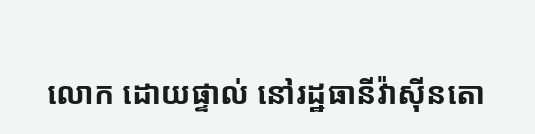លោក ដោយផ្ទាល់ នៅរដ្ឋធានីវ៉ាស៊ីនតោ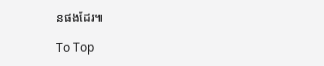នផងដែរ៕

To Top